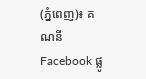(ភ្នំពេញ)៖ គណនី Facebook ផ្លូ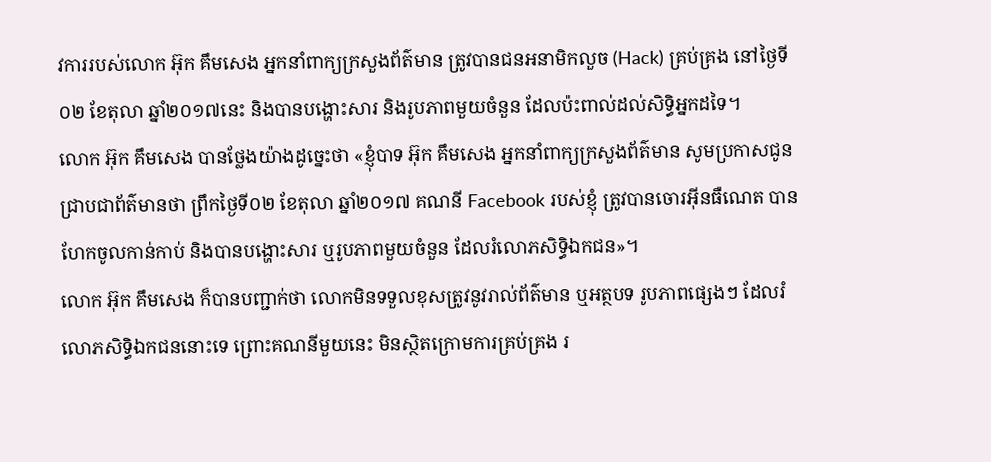វការរបស់លោក អ៊ុក គឹមសេង អ្នកនាំពាក្យក្រសួងព័ត៌មាន ត្រូវបានជនអនាមិកលួច (Hack) គ្រប់គ្រង នៅថ្ងៃទី០២ ខែតុលា ឆ្នាំ២០១៧នេះ និងបានបង្ហោះសារ និងរូបភាពមួយចំនួន ដែលប៉ះពាល់ដល់សិទ្ធិអ្នកដទៃ។
លោក អ៊ុក គឹមសេង បានថ្លែងយ៉ាងដូច្នេះថា «ខ្ញុំបាទ អ៊ុក គឹមសេង អ្នកនាំពាក្យក្រសួងព័ត៌មាន សូមប្រកាសជូនជ្រាបជាព័ត៌មានថា ព្រឹកថ្ងៃទី០២ ខែតុលា ឆ្នាំ២០១៧ គណនី Facebook របស់ខ្ញុំ ត្រូវបានចោរអ៊ីនធឺណេត បានហែកចូលកាន់កាប់ និងបានបង្ហោះសារ ឬរូបភាពមួយចំនួន ដែលរំលោភសិទ្ធិឯកជន»។
លោក អ៊ុក គឹមសេង ក៏បានបញ្ជាក់ថា លោកមិនទទួលខុសត្រូវនូវរាល់ព័ត៌មាន ឬអត្ថបទ រូបភាពផ្សេងៗ ដែលរំលោភសិទ្ធិឯកជននោះទេ ព្រោះគណនីមួយនេះ មិនស្ថិតក្រោមការគ្រប់គ្រង រ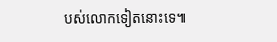បស់លោកទៀតនោះទេ៕